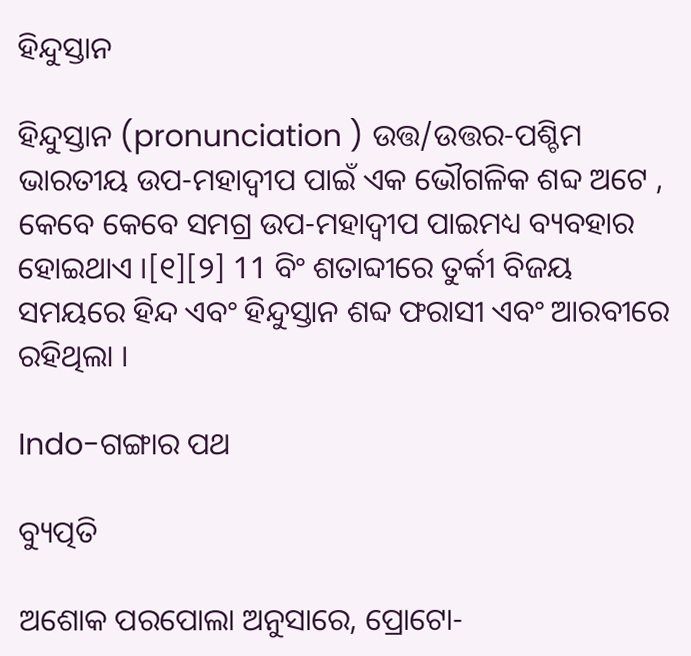ହିନ୍ଦୁସ୍ତାନ

ହିନ୍ଦୁସ୍ତାନ (pronunciation ) ଉତ୍ତ/ଉତ୍ତର-ପଶ୍ଚିମ ଭାରତୀୟ ଉପ-ମହାଦ୍ୱୀପ ପାଇଁ ଏକ ଭୌଗଳିକ ଶବ୍ଦ ଅଟେ , କେବେ କେବେ ସମଗ୍ର ଉପ-ମହାଦ୍ୱୀପ ପାଇମଧ୍ୟ ବ୍ୟବହାର ହୋଇଥାଏ ।[୧][୨] 11 ବିଂ ଶତାବ୍ଦୀରେ ତୁର୍କୀ ବିଜୟ ସମୟରେ ହିନ୍ଦ ଏବଂ ହିନ୍ଦୁସ୍ତାନ ଶବ୍ଦ ଫରାସୀ ଏବଂ ଆରବୀରେ ରହିଥିଲା ।

Indo-ଗଙ୍ଗାର ପଥ

ବ୍ୟୁତ୍ପତି

ଅଶୋକ ପରପୋଲା ଅନୁସାରେ, ପ୍ରୋଟୋ-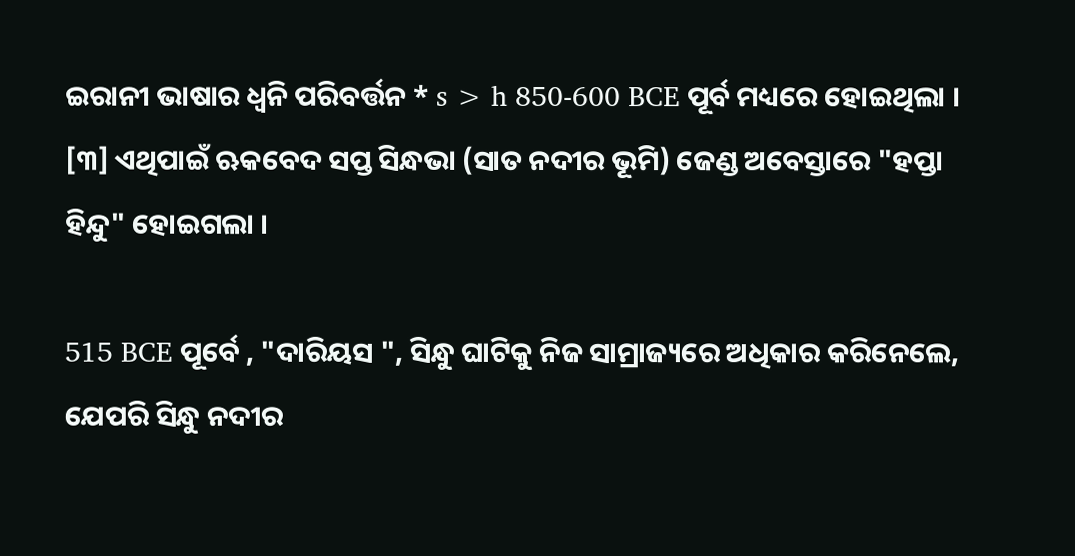ଇରାନୀ ଭାଷାର ଧ୍ୱନି ପରିବର୍ତ୍ତନ * s > h 850-600 BCE ପୂର୍ବ ମଧ୍ୟରେ ହୋଇଥିଲା । [୩] ଏଥିପାଇଁ ଋକବେଦ ସପ୍ତ ସିନ୍ଧଭା (ସାତ ନଦୀର ଭୂମି) ଜେଣ୍ଡ ଅବେସ୍ତାରେ "ହପ୍ତା ହିନ୍ଦୁ" ହୋଇଗଲା ।

515 BCE ପୂର୍ବେ , "ଦାରିୟସ ", ସିନ୍ଧୁ ଘାଟିକୁ ନିଜ ସାମ୍ରାଜ୍ୟରେ ଅଧିକାର କରିନେଲେ, ଯେପରି ସିନ୍ଧୁ ନଦୀର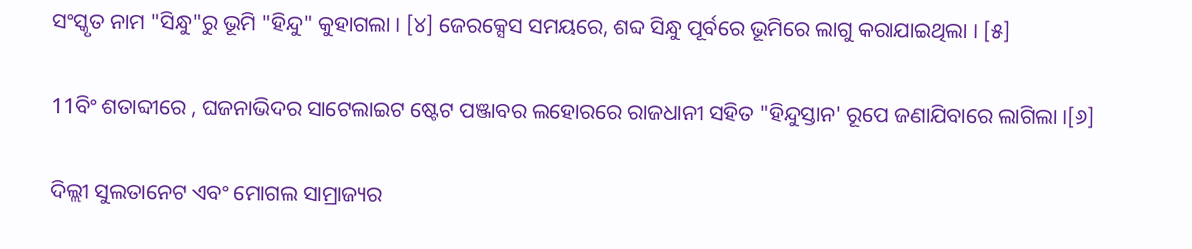ସଂସ୍କୃତ ନାମ "ସିନ୍ଧୁ"ରୁ ଭୂମି "ହିନ୍ଦୁ" କୁହାଗଲା । [୪] ଜେରକ୍ସେସ ସମୟରେ, ଶବ୍ଦ ସିନ୍ଧୁ ପୂର୍ବରେ ଭୂମିରେ ଲାଗୁ କରାଯାଇଥିଲା । [୫]

11ବିଂ ଶତାବ୍ଦୀରେ , ଘଜନାଭିଦର ସାଟେଲାଇଟ ଷ୍ଟେଟ ପଞ୍ଜାବର ଲହୋରରେ ରାଜଧାନୀ ସହିତ "ହିନ୍ଦୁସ୍ତାନ' ରୂପେ ଜଣାଯିବାରେ ଲାଗିଲା ।[୬]

ଦିଲ୍ଲୀ ସୁଲତାନେଟ ଏବଂ ମୋଗଲ ସାମ୍ରାଜ୍ୟର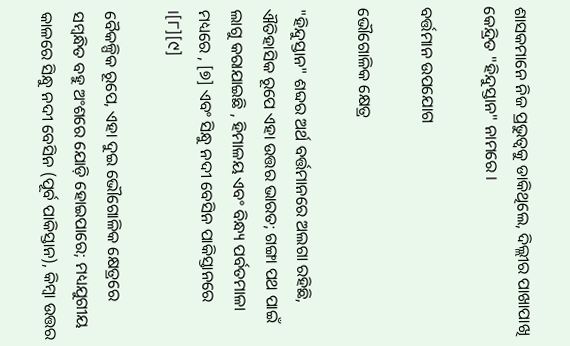ଶାସକମାନେ ନିଜ ପ୍ରଭୁତ୍ୱକୁ ଡାକିଥିଲେ, ଦିଲ୍ଲୀର ପାଖାପାଖି କେନ୍ଦ୍ରିତ "ହିନ୍ଦୁସ୍ତାନ" ନାମରେ ।

ବର୍ତ୍ତମାନ ଉପଯୋଗ

ଭୌଗୋଳିକ କ୍ଷେତ୍ର

"ହିନ୍ଦୁସ୍ତାନ" ଶବ୍ଦର ଅର୍ଥ ବର୍ତ୍ତମାନରେ ଅଲଗା ରହିଛି, ଐତିହାସିକ ରୂପେ ଏହା ଉତ୍ତର ଭାରତ; ଗଙ୍ଗା ପଥ ପାଇଁ ଲାଗୁ କରାଯାଇଛି , ହିମାଳୟ ଏବଂ ବିନ୍ଧ୍ୟ ପର୍ବତମାଳା ମଧ୍ୟରେ , [୭] ଏବଂ ସିନ୍ଧୁ ନଦୀ ବେସିନ ପାକିସ୍ତାନରେ ।[୮][୯]

ବୈକଳ୍ପିକ ରୂପେ, ଏହା ଦୁଇ ଭୌଗୋଳିକ କ୍ଷେତ୍ରରେ ସମ୍ବନ୍ଧିତ ବହୁ ଅଂଶରେ ଯୋଡ଼ି ହୋଇପାରେ; ମଧ୍ୟଯୁଗୀୟ କାଳରେ ସିନ୍ଧୁ ନଦୀ ବେସିନ (ପୂର୍ବ ପାକିସ୍ତାନ), କିମ୍ବା ଉତ୍ତର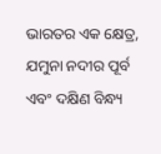ଭାରତର ଏକ କ୍ଷେତ୍ର, ଯମୁନା ନଦୀର ପୂର୍ବ ଏବଂ ଦକ୍ଷିଣ ବିନ୍ଧ୍ୟ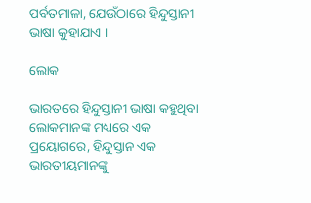ପର୍ବତମାଳା, ଯେଉଁଠାରେ ହିନ୍ଦୁସ୍ତାନୀ ଭାଷା କୁହାଯାଏ ।

ଲୋକ

ଭାରତରେ ହିନ୍ଦୁସ୍ତାନୀ ଭାଷା କହୁଥିବା ଲୋକମାନଙ୍କ ମଧ୍ୟରେ ଏକ ପ୍ରୟୋଗରେ, ହିନ୍ଦୁସ୍ତାନ ଏକ ଭାରତୀୟମାନଙ୍କୁ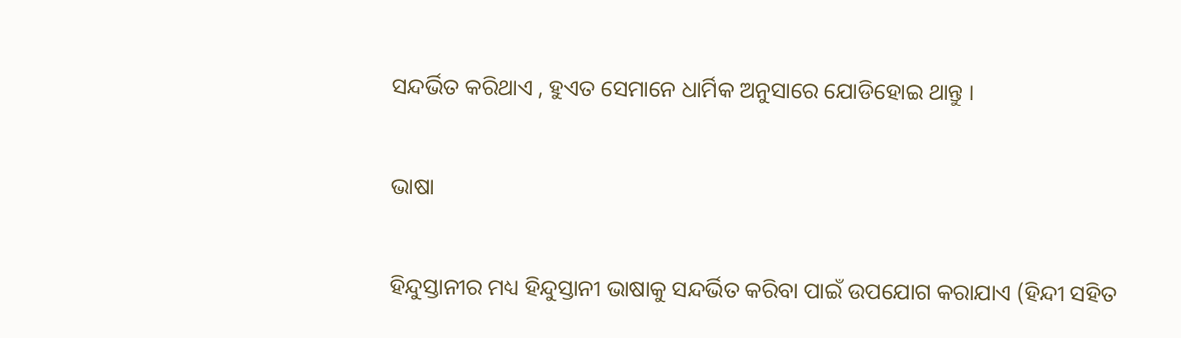ସନ୍ଦର୍ଭିତ କରିଥାଏ , ହୁଏତ ସେମାନେ ଧାର୍ମିକ ଅନୁସାରେ ଯୋଡିହୋଇ ଥାନ୍ତୁ ।

ଭାଷା

ହିନ୍ଦୁସ୍ତାନୀର ମଧ୍ୟ ହିନ୍ଦୁସ୍ତାନୀ ଭାଷାକୁ ସନ୍ଦର୍ଭିତ କରିବା ପାଇଁ ଉପଯୋଗ କରାଯାଏ (ହିନ୍ଦୀ ସହିତ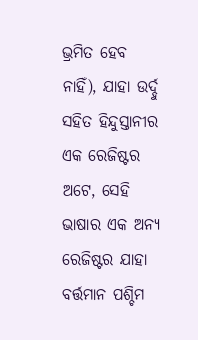ଭ୍ରମିତ ହେବ ନାହିଁ), ଯାହା ଉର୍ଦ୍ଦୁ ସହିତ ହିନ୍ଦୁସ୍ତାନୀର ଏକ ରେଜିଷ୍ଟର ଅଟେ, ସେହି ଭାଷାର ଏକ ଅନ୍ୟ ରେଜିଷ୍ଟର ଯାହା ବର୍ତ୍ତମାନ ପଶ୍ଚିମ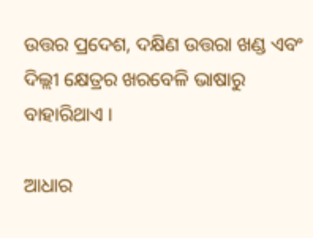ଉତ୍ତର ପ୍ରଦେଶ, ଦକ୍ଷିଣ ଉତ୍ତରା ଖଣ୍ଡ ଏବଂ ଦିଲ୍ଲୀ କ୍ଷେତ୍ରର ଖରବେଳି ଭାଷାରୁ ବାହାରିଥାଏ ।

ଆଧାର